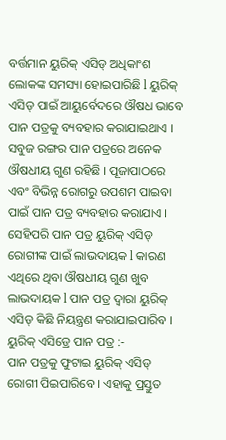ବର୍ତ୍ତମାନ ୟୁରିକ୍ ଏସିଡ୍ ଅଧିକାଂଶ ଲୋକଙ୍କ ସମସ୍ୟା ହୋଇପାରିଛି l ୟୁରିକ୍ ଏସିଡ୍ ପାଇଁ ଆୟୁର୍ବେଦରେ ଔଷଧ ଭାବେ ପାନ ପତ୍ରକୁ ବ୍ୟବହାର କରାଯାଇଥାଏ । ସବୁଜ ରଙ୍ଗର ପାନ ପତ୍ରରେ ଅନେକ ଔଷଧୀୟ ଗୁଣ ରହିଛି । ପୂଜାପାଠରେ ଏବଂ ବିଭିନ୍ନ ରୋଗରୁ ଉପଶମ ପାଇବା ପାଇଁ ପାନ ପତ୍ର ବ୍ୟବହାର କରାଯାଏ । ସେହିପରି ପାନ ପତ୍ର ୟୁରିକ୍ ଏସିଡ୍ ରୋଗୀଙ୍କ ପାଇଁ ଲାଭଦାୟକ l କାରଣ ଏଥିରେ ଥିବା ଔଷଧୀୟ ଗୁଣ ଖୁବ ଲାଭଦାୟକ l ପାନ ପତ୍ର ଦ୍ୱାରା ୟୁରିକ୍ ଏସିଡ୍ କିଛି ନିୟନ୍ତ୍ରଣ କରାଯାଇପାରିବ ।
ୟୁରିକ୍ ଏସିଡ୍ରେ ପାନ ପତ୍ର :-
ପାନ ପତ୍ରକୁ ଫୁଟାଇ ୟୁରିକ୍ ଏସିଡ୍ ରୋଗୀ ପିଇପାରିବେ । ଏହାକୁ ପ୍ରସ୍ତୁତ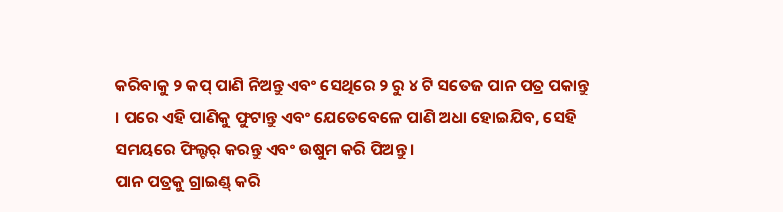କରିବାକୁ ୨ କପ୍ ପାଣି ନିଅନ୍ତୁ ଏବଂ ସେଥିରେ ୨ ରୁ ୪ ଟି ସତେଜ ପାନ ପତ୍ର ପକାନ୍ତୁ । ପରେ ଏହି ପାଣିକୁ ଫୁଟାନ୍ତୁ ଏବଂ ଯେତେବେଳେ ପାଣି ଅଧା ହୋଇଯିବ, ସେହି ସମୟରେ ଫିଲ୍ଟର୍ କରନ୍ତୁ ଏବଂ ଉଷୁମ କରି ପିଅନ୍ତୁ ।
ପାନ ପତ୍ରକୁ ଗ୍ରାଇଣ୍ଡ୍ କରି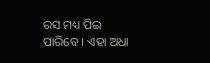ରସ ମଧ୍ୟ ପିଇ ପାରିବେ । ଏହା ଅଧା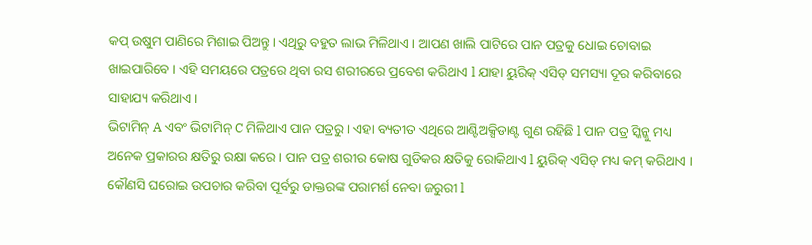କପ୍ ଉଷୁମ ପାଣିରେ ମିଶାଇ ପିଅନ୍ତୁ। ଏଥିରୁ ବହୁତ ଲାଭ ମିଳିଥାଏ । ଆପଣ ଖାଲି ପାଟିରେ ପାନ ପତ୍ରକୁ ଧୋଇ ଚୋବାଇ ଖାଇପାରିବେ । ଏହି ସମୟରେ ପତ୍ରରେ ଥିବା ରସ ଶରୀରରେ ପ୍ରବେଶ କରିଥାଏ l ଯାହା ୟୁରିକ୍ ଏସିଡ୍ ସମସ୍ୟା ଦୂର କରିବାରେ ସାହାଯ୍ୟ କରିଥାଏ ।
ଭିଟାମିନ୍ A ଏବଂ ଭିଟାମିନ୍ C ମିଳିଥାଏ ପାନ ପତ୍ରରୁ । ଏହା ବ୍ୟତୀତ ଏଥିରେ ଆଣ୍ଟିଅକ୍ସିଡାଣ୍ଟ ଗୁଣ ରହିଛି l ପାନ ପତ୍ର ସ୍କିନ୍କୁ ମଧ୍ୟ ଅନେକ ପ୍ରକାରର କ୍ଷତିରୁ ରକ୍ଷା କରେ । ପାନ ପତ୍ର ଶରୀର କୋଷ ଗୁଡିକର କ୍ଷତିକୁ ରୋକିଥାଏ l ୟୁରିକ୍ ଏସିଡ୍ ମଧ୍ୟ କମ୍ କରିଥାଏ । କୌଣସି ଘରୋଇ ଉପଚାର କରିବା ପୂର୍ବରୁ ଡାକ୍ତରଙ୍କ ପରାମର୍ଶ ନେବା ଜରୁରୀ l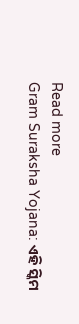Read more
Gram Suraksha Yojana: ଏହି ସ୍କିମ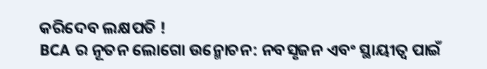କରିଦେବ ଲକ୍ଷପତି !
BCA ର ନୂତନ ଲୋଗୋ ଉନ୍ମୋଚନ: ନବସୃଜନ ଏବଂ ସ୍ଥାୟୀତ୍ୱ ପାଇଁ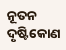ନୂତନ ଦୃଷ୍ଟିକୋଣ